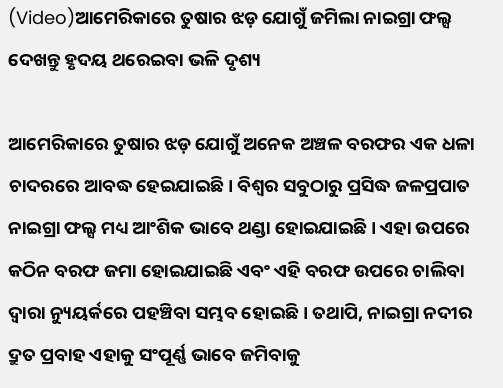(Video)ଆମେରିକାରେ ତୁଷାର ଝଡ଼ ଯୋଗୁଁ ଜମିଲା ନାଇଗ୍ରା ଫଲ୍ସ ଦେଖନ୍ତୁ ହୃଦୟ ଥରେଇବା ଭଳି ଦୃଶ୍ୟ

ଆମେରିକାରେ ତୁଷାର ଝଡ଼ ଯୋଗୁଁ ଅନେକ ଅଞ୍ଚଳ ବରଫର ଏକ ଧଳା ଚାଦରରେ ଆବଦ୍ଧ ହେଇଯାଇଛି। ବିଶ୍ୱର ସବୁଠାରୁ ପ୍ରସିଦ୍ଧ ଜଳପ୍ରପାତ ନାଇଗ୍ରା ଫଲ୍ସ ମଧ୍ୟ ଆଂଶିକ ଭାବେ ଥଣ୍ଡା ହୋଇଯାଇଛି। ଏହା ଉପରେ କଠିନ ବରଫ ଜମା ହୋଇଯାଇଛି ଏବଂ ଏହି ବରଫ ଉପରେ ଚାଲିବା ଦ୍ୱାରା ନ୍ୟୁୟର୍କରେ ପହଞ୍ଚିବା ସମ୍ଭବ ହୋଇଛି। ତଥାପି, ନାଇଗ୍ରା ନଦୀର ଦ୍ରୁତ ପ୍ରବାହ ଏହାକୁ ସଂପୂର୍ଣ୍ଣ ଭାବେ ଜମିବାକୁ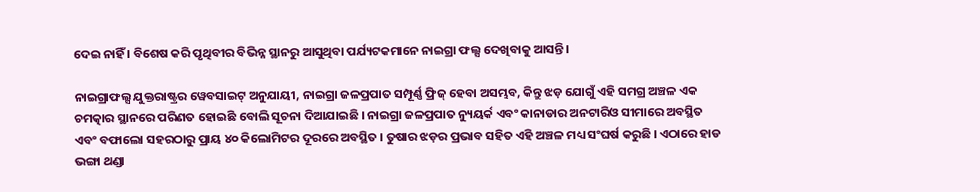ଦେଇ ନାହିଁ । ବିଶେଷ କରି ପୃଥିବୀର ବିଭିନ୍ନ ସ୍ଥାନରୁ ଆସୁଥିବା ପର୍ଯ୍ୟଟକମାନେ ନାଇଗ୍ରା ଫଲ୍ସ ଦେଖିବାକୁ ଆସନ୍ତି ।

ନାଇଗ୍ରାଫଲ୍ସ ଯୁକ୍ତରାଷ୍ଟ୍ରର ୱେବସାଇଟ୍ ଅନୁଯାୟୀ, ନାଇଗ୍ରା ଜଳପ୍ରପାତ ସମ୍ପୂର୍ଣ୍ଣ ଫ୍ରିଜ୍ ହେବା ଅସମ୍ଭବ, କିନ୍ତୁ ଝଡ଼ ଯୋଗୁଁ ଏହି ସମଗ୍ର ଅଞ୍ଚଳ ଏକ ଚମତ୍କାର ସ୍ଥାନରେ ପରିଣତ ହୋଇଛି ବୋଲି ସୂଚନା ଦିଆଯାଇଛି । ନାଇଗ୍ରା ଜଳପ୍ରପାତ ନ୍ୟୁୟର୍କ ଏବଂ କାନାଡାର ଅନଟାରିଓ ସୀମାରେ ଅବସ୍ଥିତ ଏବଂ ବଫାଲୋ ସହରଠାରୁ ପ୍ରାୟ ୪୦ କିଲୋମିଟର ଦୂରରେ ଅବସ୍ଥିତ । ତୁଷାର ଝଡ଼ର ପ୍ରଭାବ ସହିତ ଏହି ଅଞ୍ଚଳ ମଧ୍ୟ ସଂଘର୍ଷ କରୁଛି । ଏଠାରେ ହାଡ ଭଙ୍ଗା ଥଣ୍ଡା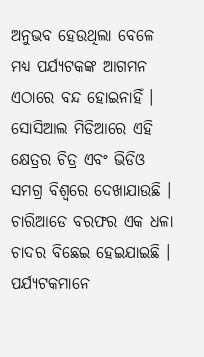ଅନୁଭବ ହେଉଥିଲା ବେଳେ ମଧ୍ୟ ପର୍ଯ୍ୟଟକଙ୍କ ଆଗମନ ଏଠାରେ ବନ୍ଦ ହୋଇନାହିଁ । ସୋସିଆଲ ମିଡିଆରେ ଏହି କ୍ଷେତ୍ରର ଚିତ୍ର ଏବଂ ଭିଡିଓ ସମଗ୍ର ବିଶ୍ୱରେ ଦେଖାଯାଉଛି । ଚାରିଆଡେ ବରଫର ଏକ ଧଳା ଚାଦର ବିଛେଇ ହେଇଯାଇଛି । ପର୍ଯ୍ୟଟକମାନେ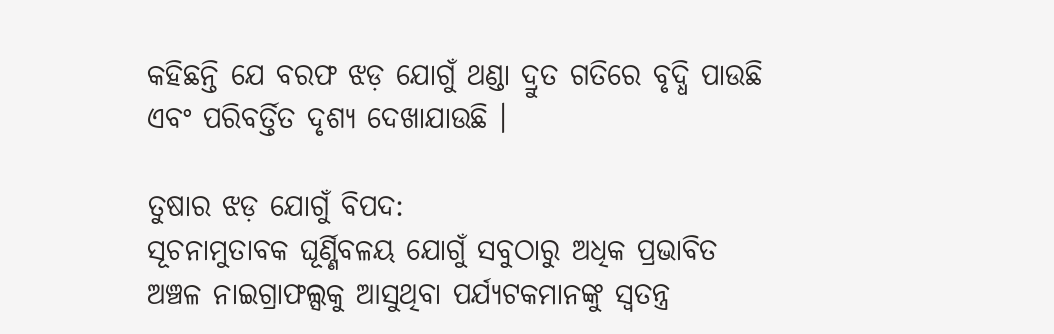କହିଛନ୍ତି ଯେ ବରଫ ଝଡ଼ ଯୋଗୁଁ ଥଣ୍ଡା ଦ୍ରୁତ ଗତିରେ ବୃଦ୍ଧି ପାଉଛି ଏବଂ ପରିବର୍ତ୍ତିତ ଦୃଶ୍ୟ ଦେଖାଯାଉଛି ।

ତୁଷାର ଝଡ଼ ଯୋଗୁଁ ବିପଦ:
ସୂଚନାମୁତାବକ ଘୂର୍ଣ୍ଣିବଳୟ ଯୋଗୁଁ ସବୁଠାରୁ ଅଧିକ ପ୍ରଭାବିତ ଅଞ୍ଚଳ ନାଇଗ୍ରାଫଲ୍ସକୁ ଆସୁଥିବା ପର୍ଯ୍ୟଟକମାନଙ୍କୁ ସ୍ୱତନ୍ତ୍ର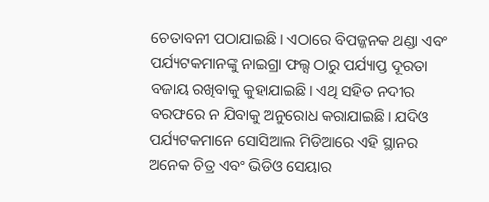ଚେତାବନୀ ପଠାଯାଇଛି। ଏଠାରେ ବିପଜ୍ଜନକ ଥଣ୍ଡା ଏବଂ ପର୍ଯ୍ୟଟକମାନଙ୍କୁ ନାଇଗ୍ରା ଫଲ୍ସ ଠାରୁ ପର୍ଯ୍ୟାପ୍ତ ଦୂରତା ବଜାୟ ରଖିବାକୁ କୁହାଯାଇଛି। ଏଥି ସହିତ ନଦୀର ବରଫରେ ନ ଯିବାକୁ ଅନୁରୋଧ କରାଯାଇଛି। ଯଦିଓ ପର୍ଯ୍ୟଟକମାନେ ସୋସିଆଲ ମିଡିଆରେ ଏହି ସ୍ଥାନର ଅନେକ ଚିତ୍ର ଏବଂ ଭିଡିଓ ସେୟାର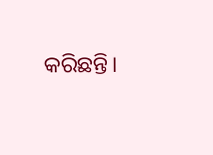କରିଛନ୍ତି।